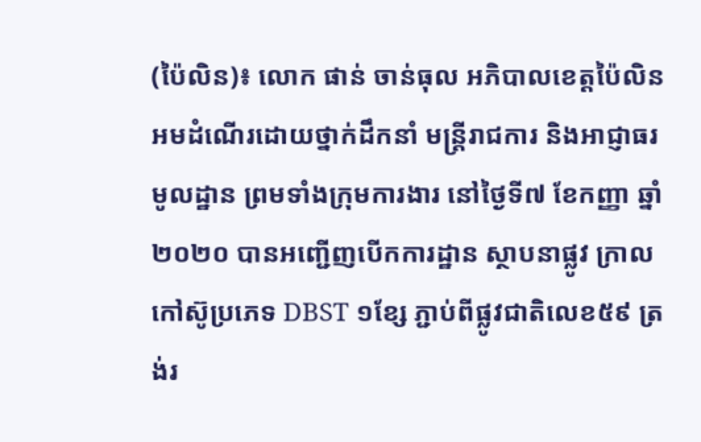(ប៉ៃលិន)៖ លោក ផាន់ ចាន់ធុល អភិបាលខេត្តប៉ៃលិន អមដំណើរដោយថ្នាក់ដឹកនាំ មន្ត្រីរាជការ និងអាជ្ញាធរមូលដ្ឋាន ព្រមទាំងក្រុមការងារ នៅថ្ងៃទី៧ ខែកញ្ញា ឆ្នាំ២០២០ បានអញ្ជើញបើកការដ្ឋាន ស្ថាបនាផ្លូវ ក្រាលកៅស៊ូប្រភេទ DBST ១ខ្សែ ភ្ជាប់ពីផ្លូវជាតិលេខ៥៩ ត្រង់រ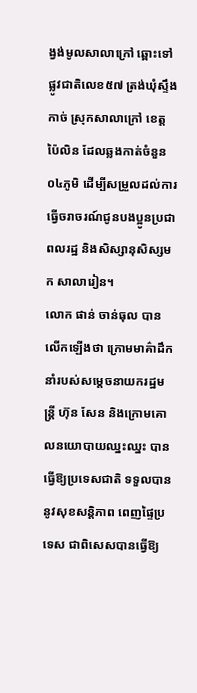ង្វង់មូលសាលាក្រៅ ឆ្ពោះទៅផ្លូវជាតិលេខ៥៧ ត្រង់ឃុំស្ទឹងកាច់ ស្រុកសាលាក្រៅ ខេត្តប៉ៃលិន ដែលឆ្លងកាត់ចំនួន ០៤ភូមិ ដើម្បីសម្រួលដល់ការធ្វើចរាចរណ៍ជូនបងប្អូនប្រជាពលរដ្ឋ និងសិស្សានុសិស្សមក សាលារៀន។
លោក ផាន់ ចាន់ធុល បានលើកឡើងថា ក្រោមមាគ៌ាដឹកនាំរបស់សម្តេចនាយករដ្ឋមន្ត្រី ហ៊ុន សែន និងក្រោមគោលនយោបាយឈ្នះឈ្នះ បានធ្វើឱ្យប្រទេសជាតិ ទទួលបាននូវសុខសន្តិភាព ពេញផ្ទៃប្រទេស ជាពិសេសបានធ្វើឱ្យ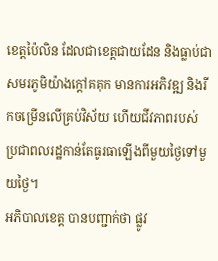ខេត្តប៉ៃលិន ដែលជាខេត្តជាយដែន និងធ្លាប់ជាសមរភូមិយ៉ាងក្តៅគគុក មានការអភិវឌ្ឍ និងរីកចម្រើនលើគ្រប់វិស័យ ហើយជីវភាពរបស់ ប្រជាពលរដ្ឋកាន់តែធូរធាឡើងពីមួយថ្ងៃទៅមួយថ្ងៃ។
អភិបាលខេត្ត បានបញ្ជាក់ថា ផ្លូវ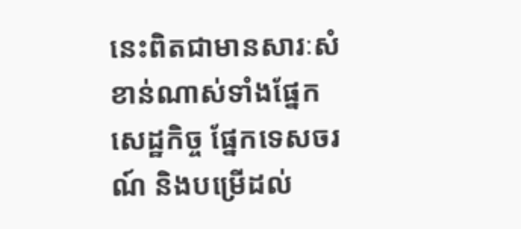នេះពិតជាមានសារៈសំខាន់ណាស់ទាំងផ្នែកសេដ្ឋកិច្ច ផ្នែកទេសចរណ៍ និងបម្រើដល់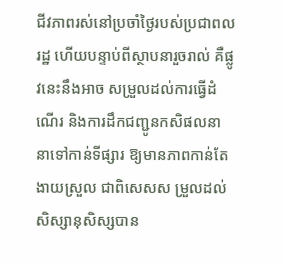ជីវភាពរស់នៅប្រចាំថ្ងៃរបស់ប្រជាពលរដ្ឋ ហើយបន្ទាប់ពីស្ថាបនារួចរាល់ គឺផ្លូវនេះនឹងអាច សម្រួលដល់ការធ្វើដំណើរ និងការដឹកជញ្ជូនកសិផលនានាទៅកាន់ទីផ្សារ ឱ្យមានភាពកាន់តែងាយស្រួល ជាពិសេសស ម្រួលដល់ សិស្សានុសិស្សបាន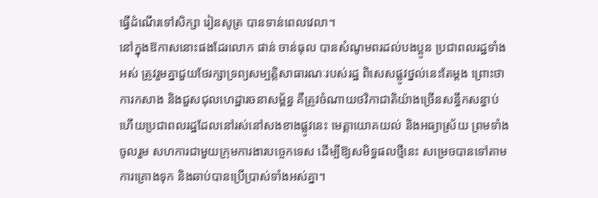ធ្វើដំណើរទៅសិក្សា រៀនសូត្រ បានទាន់ពេលវេលា។
នៅក្នុងឱកាសនោះផងដែរលោក ផាន់ ចាន់ធុល បានសំណូមពរដល់បងប្អូន ប្រជាពលរដ្ឋទាំងអស់ ត្រូវរួមគ្នាជួយថែរក្សាទ្រព្យសម្បត្តិសាធារណៈរបស់រដ្ឋ ពិសេសផ្លូវថ្នល់នេះតែម្តង ព្រោះថាការកសាង និងជួសជុលហេដ្ឋារចនាសម្ព័ន្ធ គឺត្រូវចំណាយថវិកាជាតិយ៉ាងច្រើនសន្ធឹកសន្ធាប់ ហើយប្រជាពលរដ្ឋដែលនៅរស់នៅសងខាងផ្លូវនេះ មេត្តាយោគយល់ និងអធ្យាស្រ័យ ព្រមទាំងចូលរួម សហការជាមួយក្រុមការងារបច្ចេកទេស ដើម្បីឱ្យសមិទ្ធផលថ្មីនេះ សម្រេចបានទៅតាមការគ្រោងទុក និងឆាប់បានប្រើប្រាស់ទាំងអស់គ្នា។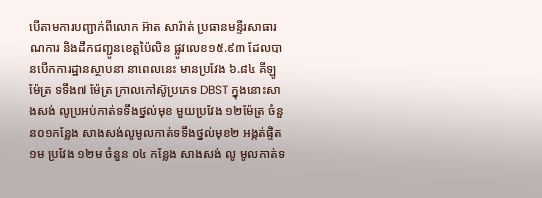បើតាមការបញ្ជាក់ពីលោក អ៊ាត សារ៉ាត់ ប្រធានមន្ទីរសាធារណការ និងដឹកជញ្ជូនខេត្តប៉ៃលិន ផ្លូវលេខ១៥.៩៣ ដែលបានបើកការដ្ឋានស្ថាបនា នាពេលនេះ មានប្រវែង ៦.៨៤ គីឡូម៉ែត្រ ទទឹង៧ ម៉ែត្រ ក្រាលកៅស៊ូប្រភេទ DBST ក្នុងនោះសាងសង់ លូប្រអប់កាត់ទទឹងថ្នល់មុខ មួយប្រវែង ១២ម៉ែត្រ ចំនួន០១កន្លែង សាងសង់លូមូលកាត់ទទឹងថ្នល់មុខ២ អង្កត់ផ្ទិត ១ម ប្រវែង ១២ម ចំនួន ០៤ កន្លែង សាងសង់ លូ មូលកាត់ទ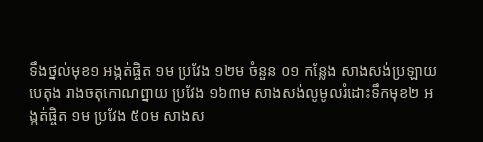ទឹងថ្នល់មុខ១ អង្កត់ផ្ចិត ១ម ប្រវែង ១២ម ចំនួន ០១ កន្លែង សាងសង់ប្រឡាយបេតុង រាងចតុកោណព្នាយ ប្រវែង ១៦៣ម សាងសង់លូមូលរំដោះទឹកមុខ២ អង្កត់ផ្ចិត ១ម ប្រវែង ៥០ម សាងស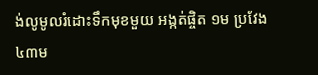ង់លូមូលរំដោះទឹកមុខមួយ អង្កត់ផ្ចិត ១ម ប្រវែង ៤៣ម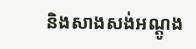និងសាងសង់អណ្តូង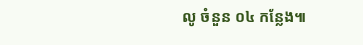លូ ចំនួន ០៤ កន្លែង៕